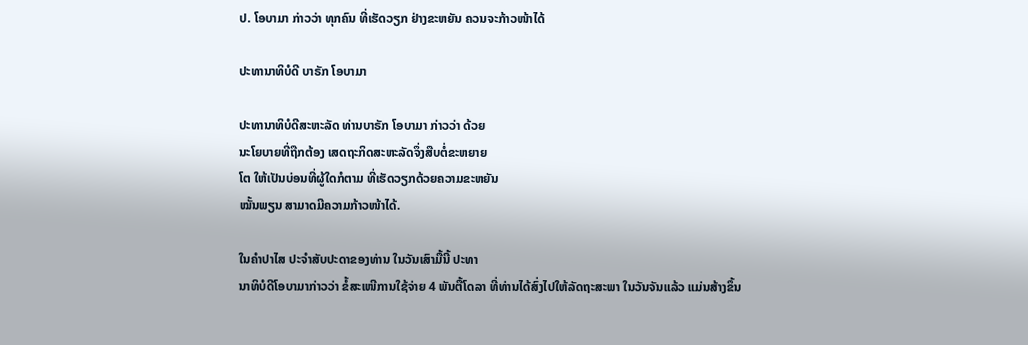ປ. ໂອບາມາ ກ່າວວ່າ ທຸກຄົນ ທີ່ເຮັດວຽກ ຢ່າງຂະຫຍັນ ຄວນຈະກ້າວໜ້າໄດ້

ປະທານາທິບໍດີ ບາຣັກ ໂອບາມາ

ປະທານາທິບໍດີສະຫະລັດ ທ່ານບາຣັກ ໂອບາມາ ກ່າວວ່າ ດ້ວຍ
ນະໂຍບາຍທີ່ຖືກຕ້ອງ ເສດຖະກິດສະຫະລັດຈຶ່ງສືບຕໍ່ຂະຫຍາຍ
ໂຕ ໃຫ້ເປັນບ່ອນທີ່ຜູ້ໃດກໍຕາມ ທີ່ເຮັດວຽກດ້ວຍຄວາມຂະຫຍັນ
ໝັ້ນພຽນ ສາມາດມີຄວາມກ້າວໜ້າໄດ້.

ໃນຄຳປາໄສ ປະຈຳສັບປະດາຂອງທ່ານ ໃນວັນເສົາມື້ນີ້ ປະທາ
ນາທິບໍດີໂອບາມາກ່າວວ່າ ຂໍ້ສະເໜີການໃຊ້ຈ່າຍ 4 ພັນຕື້ໂດລາ ທີ່ທ່ານໄດ້ສົ່ງໄປໃຫ້ລັດຖະສະພາ ໃນວັນຈັນແລ້ວ ແມ່ນສ້າງຂຶ້ນ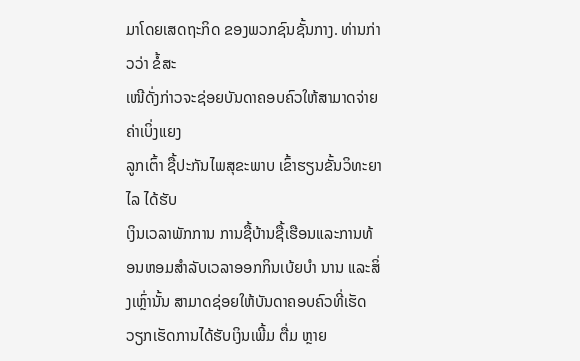ມາໂດຍເສດຖະກິດ ຂອງພວກຊົນຊັ້ນກາງ. ທ່ານກ່າວວ່າ ຂໍ້ສະ
ເໜີດັ່ງກ່າວຈະຊ່ອຍບັນດາຄອບຄົວໃຫ້ສາມາດຈ່າຍຄ່າເບິ່ງແຍງ
ລູກເຕົ້າ ຊື້ປະກັນໄພສຸຂະພາບ ເຂົ້າຮຽນຂັ້ນວິທະຍາໄລ ໄດ້ຮັບ
ເງິນເວລາພັກການ ການຊື້ບ້ານຊື້ເຮືອນແລະການທ້ອນຫອມສຳລັບເວລາອອກກິນເບ້ຍບຳ ນານ ແລະສິ່ງເຫຼົ່ານັ້ນ ສາມາດຊ່ອຍໃຫ້ບັນດາຄອບຄົວທີ່ເຮັດວຽກເຮັດການໄດ້ຮັບເງິນເພີ້ມ ຕື່ມ ຫຼາຍ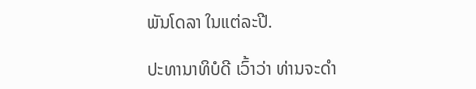ພັນໂດລາ ໃນແຕ່ລະປີ.

ປະທານາທິບໍດີ ເວົ້າວ່າ ທ່ານຈະດຳ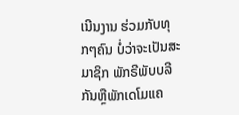ເນີນງານ ຮ່ວມກັບທຸກໆຄົນ ບໍ່ວ່າຈະເປັນສະມາຊິກ ພັກຣີພັບບລີກັນຫຼືພັກເດໂມແຄ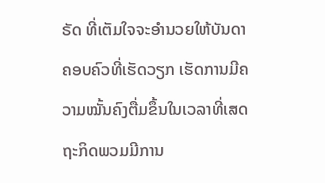ຣັດ ທີ່ເຕັມໃຈຈະອຳນວຍໃຫ້ບັນດາຄອບຄົວທີ່ເຮັດວຽກ ເຮັດການມີຄວາມໝັ້ນຄົງຕື່ມຂຶ້ນໃນເວລາທີ່ເສດຖະກິດພວມມີການ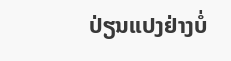ປ່ຽນແປງຢ່າງບໍ່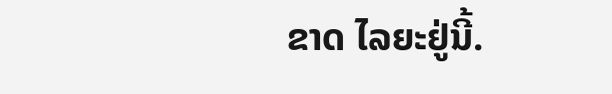ຂາດ ໄລຍະຢູ່ນີ້.